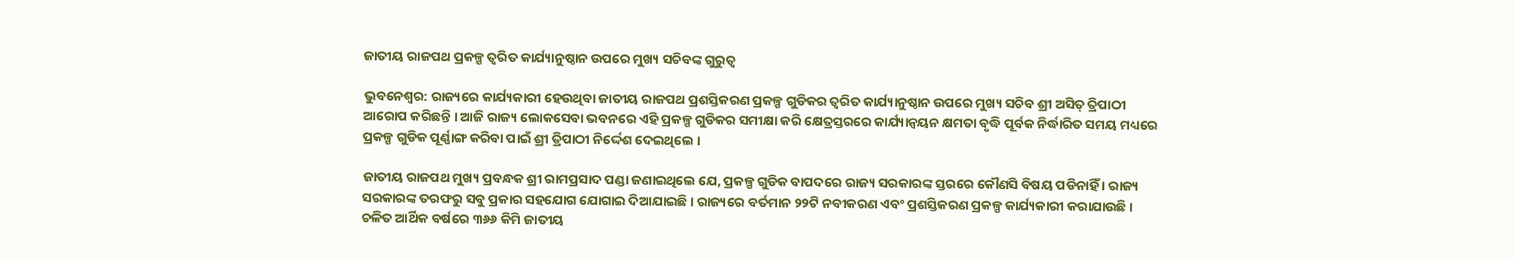ଜାତୀୟ ରାଜପଥ ପ୍ରକଳ୍ପ ତ୍ୱରିତ କାର୍ଯ୍ୟାନୁଷ୍ଠାନ ଉପରେ ମୁଖ୍ୟ ସଚିବଙ୍କ ଗୁରୁତ୍ୱ

ଭୁବନେଶ୍ୱର: ରାଜ୍ୟରେ କାର୍ଯ୍ୟକାରୀ ହେଉଥିବା ଜାତୀୟ ରାଜପଥ ପ୍ରଶସ୍ତିକରଣ ପ୍ରକଳ୍ପ ଗୁଡିକର ତ୍ୱରିତ କାର୍ଯ୍ୟାନୁଷ୍ଠାନ ଉପରେ ମୁଖ୍ୟ ସଚିବ ଶ୍ରୀ ଅସିତ୍ ତ୍ରିପାଠୀ ଆରୋପ କରିଛନ୍ତି । ଆଜି ରାଜ୍ୟ ଲୋକସେବା ଭବନରେ ଏହି ପ୍ରକଳ୍ପ ଗୁଡିକର ସମୀକ୍ଷା କରି କ୍ଷେତ୍ରସ୍ତରରେ କାର୍ଯ୍ୟାନ୍ୱୟନ କ୍ଷମତା ବୃଦ୍ଧି ପୂର୍ବକ ନିର୍ଦ୍ଧାରିତ ସମୟ ମଧ୍ୟରେ ପ୍ରକଳ୍ପ ଗୁଡିକ ପୂର୍ଣ୍ଣାଙ୍ଗ କରିବା ପାଇଁ ଶ୍ରୀ ତ୍ରିପାଠୀ ନିର୍ଦ୍ଦେଶ ଦେଇଥିଲେ ।

ଜାତୀୟ ରାଜପଥ ମୁଖ୍ୟ ପ୍ରବନ୍ଧକ ଶ୍ରୀ ରାମପ୍ରସାଦ ପଣ୍ଡା ଜଣାଇଥିଲେ ଯେ, ପ୍ରକଳ୍ପ ଗୁଡିକ ବାପଦରେ ରାଜ୍ୟ ସରକାରଙ୍କ ସ୍ତରରେ କୌଣସି ବିଷୟ ପଡିନାହିଁ । ରାଜ୍ୟ ସରକାରଙ୍କ ତରଫରୁ ସବୁ ପ୍ରକାର ସହଯୋଗ ଯୋଗାଇ ଦିଆଯାଇଛି । ରାଜ୍ୟରେ ବର୍ତମାନ ୨୨ଟି ନବୀକରଣ ଏବଂ ପ୍ରଶସ୍ତିକରଣ ପ୍ରକଳ୍ପ କାର୍ଯ୍ୟକାରୀ କରାଯାଉଛି । ଚଳିତ ଆର୍ଥିକ ବର୍ଷରେ ୩୬୬ କିମି ଜାତୀୟ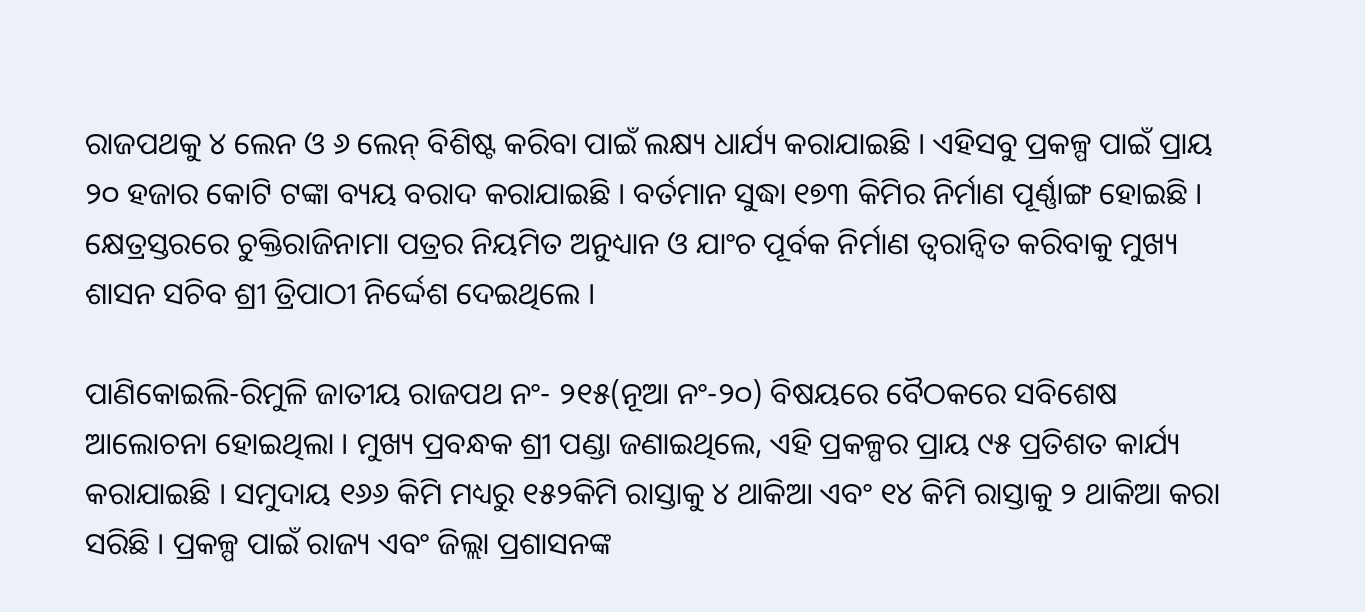ରାଜପଥକୁ ୪ ଲେନ ଓ ୬ ଲେନ୍ ବିଶିଷ୍ଟ କରିବା ପାଇଁ ଲକ୍ଷ୍ୟ ଧାର୍ଯ୍ୟ କରାଯାଇଛି । ଏହିସବୁ ପ୍ରକଳ୍ପ ପାଇଁ ପ୍ରାୟ ୨୦ ହଜାର କୋଟି ଟଙ୍କା ବ୍ୟୟ ବରାଦ କରାଯାଇଛି । ବର୍ତମାନ ସୁଦ୍ଧା ୧୭୩ କିମିର ନିର୍ମାଣ ପୂର୍ଣ୍ଣାଙ୍ଗ ହୋଇଛି । କ୍ଷେତ୍ରସ୍ତରରେ ଚୁକ୍ତିରାଜିନାମା ପତ୍ରର ନିୟମିତ ଅନୁଧ୍ୟାନ ଓ ଯାଂଚ ପୂର୍ବକ ନିର୍ମାଣ ତ୍ୱରାନ୍ୱିତ କରିବାକୁ ମୁଖ୍ୟ ଶାସନ ସଚିବ ଶ୍ରୀ ତ୍ରିପାଠୀ ନିର୍ଦ୍ଦେଶ ଦେଇଥିଲେ ।

ପାଣିକୋଇଲି-ରିମୁଳି ଜାତୀୟ ରାଜପଥ ନଂ- ୨୧୫(ନୂଆ ନଂ-୨୦) ବିଷୟରେ ବୈଠକରେ ସବିଶେଷ ଆଲୋଚନା ହୋଇଥିଲା । ମୁଖ୍ୟ ପ୍ରବନ୍ଧକ ଶ୍ରୀ ପଣ୍ଡା ଜଣାଇଥିଲେ, ଏହି ପ୍ରକଳ୍ପର ପ୍ରାୟ ୯୫ ପ୍ରତିଶତ କାର୍ଯ୍ୟ କରାଯାଇଛି । ସମୁଦାୟ ୧୬୬ କିମି ମଧ୍ୟରୁ ୧୫୨କିମି ରାସ୍ତାକୁ ୪ ଥାକିଆ ଏବଂ ୧୪ କିମି ରାସ୍ତାକୁ ୨ ଥାକିଆ କରା ସରିଛି । ପ୍ରକଳ୍ପ ପାଇଁ ରାଜ୍ୟ ଏବଂ ଜିଲ୍ଲା ପ୍ରଶାସନଙ୍କ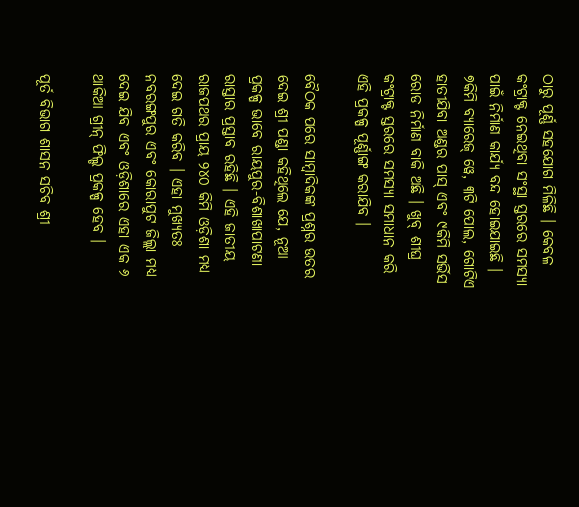ଠାରୁ ପୂର୍ଣ୍ଣ ସହଯୋଗ ମିଳିଛି । କେବଳ କଂଟ୍ରାକ୍ଟ ନେଇଥିବା ସଂସ୍ଥା ସ୍ତରରେ ସମସ୍ୟା ପାଇଁ ନିର୍ମାଣ କାର୍ଯ୍ୟ ବନ୍ଦ ହୋଇଯାଇଛି । ୭କିମି ବ୍ୟାରେଜ୍ ୱେ, ୩ଟି ପୋଲ, ଗୋଟିଏ ହାତୀଯିବା ଅଣ୍ଡର ପାସ୍ ଏବଂ ୯କିମି ସର୍ଭିସ ରୋଡ ନିର୍ମାଣ ବାକି ଅଛି । ଖୁବ୍ ଶୀଘ୍ର କଂଟ୍ରାକ୍ଟ ସ୍ତରରେ ସମସ୍ୟା ସମାଧାନ କରି ଏହି ପ୍ରକଳ୍ପ ପୂର୍ଣ୍ଣାଙ୍ଗ କରାଯିବ ।

ବୈଠକ ପରେ ସାମ୍ବାଦିକଙ୍କ ପ୍ରଶ୍ନର ଉତର ଦେଇ ଶ୍ରୀ ପଣ୍ଡା କହିଥିଲେ ଯେ, ନୂଆ ପ୍ରକଳ୍ପ ଭାବେ ରାୟପୁର-ବିଶାଖାପାଟଣା ରାସ୍ତାର ପ୍ରସ୍ତାବ ରହିଛି । ଏହି ଜାତୀୟ ରାଜପଥର ପ୍ରାୟ ୨୪୦ କିମି ଓଡ଼ିଶା ମଧ୍ୟ ଦେଇ ଗତି କରିବ । ଏହା ମୁଖ୍ୟତଃ ନବରଙ୍ଗପୁର ଏବଂ କୋରାପୁଟ ଜିଲ୍ଲା ମଧ୍ୟ ଦେଇ ଯିବ ଏବଂ ଓଡ଼ିଶାରେ ଏହା ଏକ ୬ ଥାକିଆ ଗ୍ରୀନ୍ ଫିଲ୍ଡ ପ୍ରକଳ୍ପ ହେବ ।

ପୂର୍ତ ବିଭାଗ ଶାସନ ସଚିବ ଶ୍ରୀ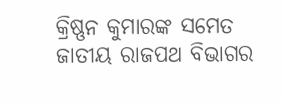କ୍ରିଷ୍ଣନ କୁମାରଙ୍କ ସମେତ ଜାତୀୟ ରାଜପଥ ବିଭାଗର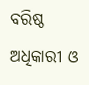ବରିଷ୍ଠ ଅଧିକାରୀ ଓ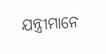ଯନ୍ତ୍ରୀମାନେ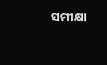ସମୀକ୍ଷା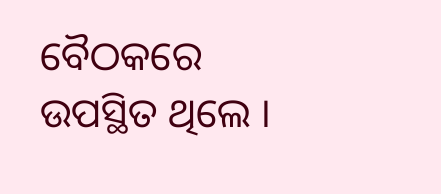ବୈଠକରେ ଉପସ୍ଥିତ ଥିଲେ ।